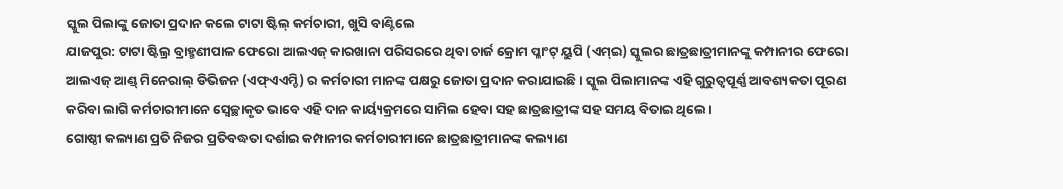ସ୍କୁଲ ପିଲାଙ୍କୁ ଜୋତା ପ୍ରଦାନ କଲେ ଟାଟା ଷ୍ଟିଲ୍ କର୍ମଚାରୀ, ଖୁସି ବାଣ୍ଟିଲେ
ଯାଜପୁର: ଟାଟା ଷ୍ଟିଲ୍ର ବ୍ରାହ୍ମଣୀପାଳ ଫେରୋ ଆଲଏଜ୍ କାରଖାନା ପରିସରରେ ଥିବା ଚାର୍ଜ କ୍ରୋମ ପ୍ଳାଂଟ୍ ୟୁପି (ଏମ୍ଇ) ସ୍କୁଲର ଛାତ୍ରଛାତ୍ରୀମାନଙ୍କୁ କମ୍ପାନୀର ଫେରୋ ଆଲଏଜ୍ ଆଣ୍ଡ୍ ମିନେରାଲ୍ ଡିଭିଜନ (ଏଫ୍ଏଏମ୍ଡି) ର କର୍ମଚାରୀ ମାନଙ୍କ ପକ୍ଷରୁ ଜୋତା ପ୍ରଦାନ କରାଯାଇଛି। ସ୍କୁଲ ପିଲାମାନଙ୍କ ଏହି ଗୁରୁତ୍ୱପୂର୍ଣ୍ଣ ଆବଶ୍ୟକତା ପୂରଣ କରିବା ଲାଗି କର୍ମଚାରୀମାନେ ସ୍ୱେଚ୍ଛାକୃତ ଭାବେ ଏହି ଦାନ କାର୍ୟ୍ୟକ୍ରମରେ ସାମିଲ ହେବା ସହ ଛାତ୍ରଛାତ୍ରୀଙ୍କ ସହ ସମୟ ବିତାଇ ଥିଲେ।
ଗୋଷ୍ଠୀ କଲ୍ୟାଣ ପ୍ରତି ନିଜର ପ୍ରତିବଦ୍ଧତା ଦର୍ଶାଇ କମ୍ପାନୀର କର୍ମଚାରୀମାନେ ଛାତ୍ରଛାତ୍ରୀମାନଙ୍କ କଲ୍ୟାଣ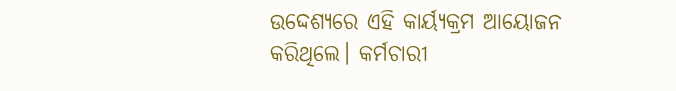ଉଦ୍ଦେଶ୍ୟରେ ଏହି କାର୍ୟ୍ୟକ୍ରମ ଆୟୋଜନ କରିଥିଲେ। କର୍ମଚାରୀ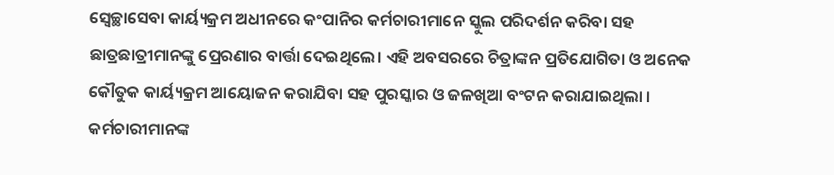ସ୍ୱେଚ୍ଛାସେବା କାର୍ୟ୍ୟକ୍ରମ ଅଧୀନରେ କଂପାନିର କର୍ମଚାରୀମାନେ ସ୍କୁଲ ପରିଦର୍ଶନ କରିବା ସହ ଛାତ୍ରଛାତ୍ରୀମାନଙ୍କୁ ପ୍ରେରଣାର ବାର୍ତ୍ତା ଦେଇଥିଲେ। ଏହି ଅବସରରେ ଚିତ୍ରାଙ୍କନ ପ୍ରତିଯୋଗିତା ଓ ଅନେକ କୌତୁକ କାର୍ୟ୍ୟକ୍ରମ ଆୟୋଜନ କରାଯିବା ସହ ପୁରସ୍କାର ଓ ଜଳଖିଆ ବଂଟନ କରାଯାଇଥିଲା ।
କର୍ମଚାରୀମାନଙ୍କ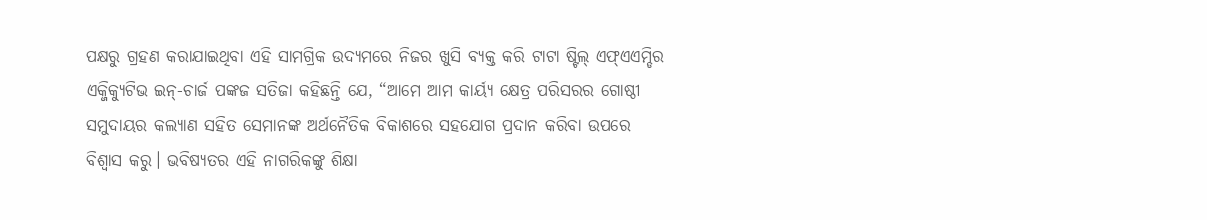ପକ୍ଷରୁ ଗ୍ରହଣ କରାଯାଇଥିବା ଏହି ସାମଗ୍ରିକ ଉଦ୍ୟମରେ ନିଜର ଖୁସି ବ୍ୟକ୍ତ କରି ଟାଟା ଷ୍ଟିଲ୍ ଏଫ୍ଏଏମ୍ଡିର ଏକ୍ଜିକ୍ୟୁଟିଭ ଇନ୍-ଚାର୍ଜ ପଙ୍କଜ ସତିଜା କହିଛନ୍ତି ଯେ, “ଆମେ ଆମ କାର୍ୟ୍ୟ କ୍ଷେତ୍ର ପରିସରର ଗୋଷ୍ଠୀ ସମୁଦାୟର କଲ୍ୟାଣ ସହିତ ସେମାନଙ୍କ ଅର୍ଥନୈତିକ ବିକାଶରେ ସହଯୋଗ ପ୍ରଦାନ କରିବା ଉପରେ ବିଶ୍ୱାସ କରୁ। ଭବିଷ୍ୟତର ଏହି ନାଗରିକଙ୍କୁ ଶିକ୍ଷା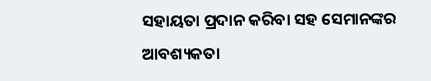ସହାୟତା ପ୍ରଦାନ କରିବା ସହ ସେମାନଙ୍କର ଆବଶ୍ୟକତା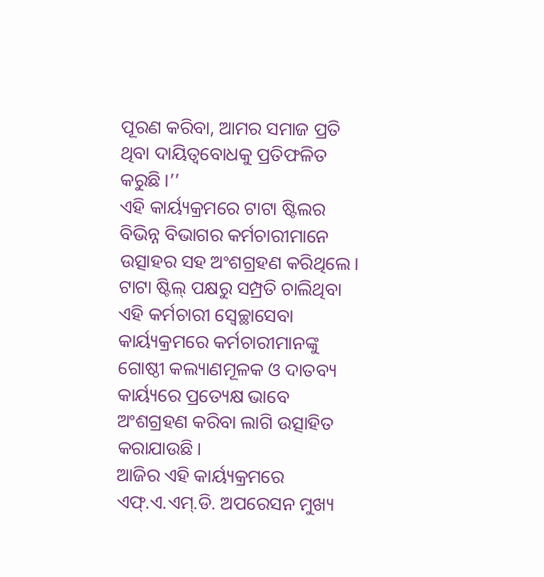ପୂରଣ କରିବା, ଆମର ସମାଜ ପ୍ରତି ଥିବା ଦାୟିତ୍ୱବୋଧକୁ ପ୍ରତିଫଳିତ କରୁଛି ।’’
ଏହି କାର୍ୟ୍ୟକ୍ରମରେ ଟାଟା ଷ୍ଟିଲର ବିଭିନ୍ନ ବିଭାଗର କର୍ମଚାରୀମାନେ ଉତ୍ସାହର ସହ ଅଂଶଗ୍ରହଣ କରିଥିଲେ।
ଟାଟା ଷ୍ଟିଲ୍ ପକ୍ଷରୁ ସମ୍ପ୍ରତି ଚାଲିଥିବା ଏହି କର୍ମଚାରୀ ସ୍ୱେଚ୍ଛାସେବା କାର୍ୟ୍ୟକ୍ରମରେ କର୍ମଚାରୀମାନଙ୍କୁ ଗୋଷ୍ଠୀ କଲ୍ୟାଣମୂଳକ ଓ ଦାତବ୍ୟ କାର୍ୟ୍ୟରେ ପ୍ରତ୍ୟେକ୍ଷ ଭାବେ ଅଂଶଗ୍ରହଣ କରିବା ଲାଗି ଉତ୍ସାହିତ କରାଯାଉଛି।
ଆଜିର ଏହି କାର୍ୟ୍ୟକ୍ରମରେ ଏଫ୍.ଏ.ଏମ୍.ଡି. ଅପରେସନ ମୁଖ୍ୟ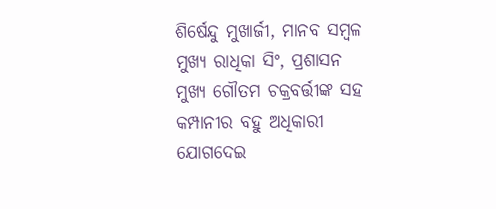ଶିର୍ଷେନ୍ଦୁ ମୁଖାର୍ଜୀ, ମାନବ ସମ୍ବଳ ମୁଖ୍ୟ ରାଧିକା ସିଂ, ପ୍ରଶାସନ ମୁଖ୍ୟ ଗୌତମ ଚକ୍ରବର୍ତ୍ତୀଙ୍କ ସହ କମ୍ପାନୀର ବହୁ ଅଧିକାରୀ ଯୋଗଦେଇ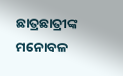ଛାତ୍ରଛାତ୍ରୀଙ୍କ ମନୋବଳ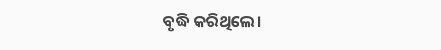ବୃଦ୍ଧି କରିଥିଲେ।